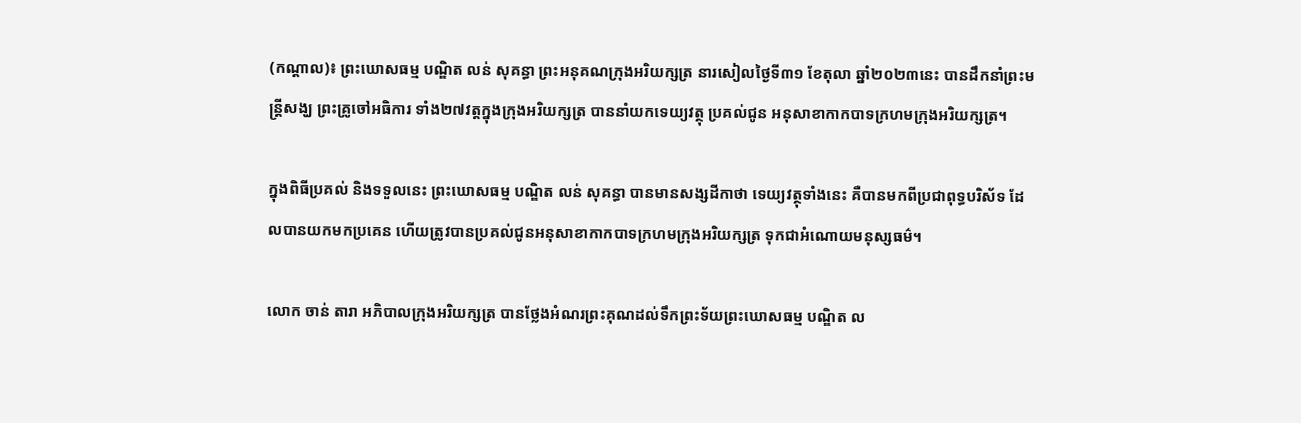(កណ្តាល)៖ ព្រះឃោសធម្ម បណ្ឌិត លន់ សុគន្ធា ព្រះអនុគណក្រុងអរិយក្សត្រ នារសៀលថ្ងៃទី៣១ ខែតុលា ឆ្នាំ២០២៣នេះ បានដឹកនាំព្រះមន្រ្តីសង្ឃ ព្រះគ្រូចៅអធិការ ទាំង២៧វត្តក្នុងក្រុងអរិយក្សត្រ បាននាំយកទេយ្យវត្ថុ ប្រគល់ជូន អនុសាខាកាកបាទក្រហមក្រុងអរិយក្សត្រ។

ក្នុងពិធីប្រគល់ និងទទួលនេះ ព្រះឃោសធម្ម បណ្ឌិត លន់ សុគន្ធា បានមានសង្សដីកាថា ទេយ្យវត្ថុទាំងនេះ គឺបានមកពីប្រជាពុទ្ធបរិស័ទ ដែលបានយកមកប្រគេន ហើយត្រូវបានប្រគល់ជូនអនុសាខាកាកបាទក្រហមក្រុងអរិយក្សត្រ ទុកជាអំណោយមនុស្សធម៌។

លោក ចាន់ តារា អភិបាលក្រុងអរិយក្សត្រ បានថ្លែងអំណរព្រះគុណដល់ទឹកព្រះទ័យព្រះឃោសធម្ម បណ្ឌិត ល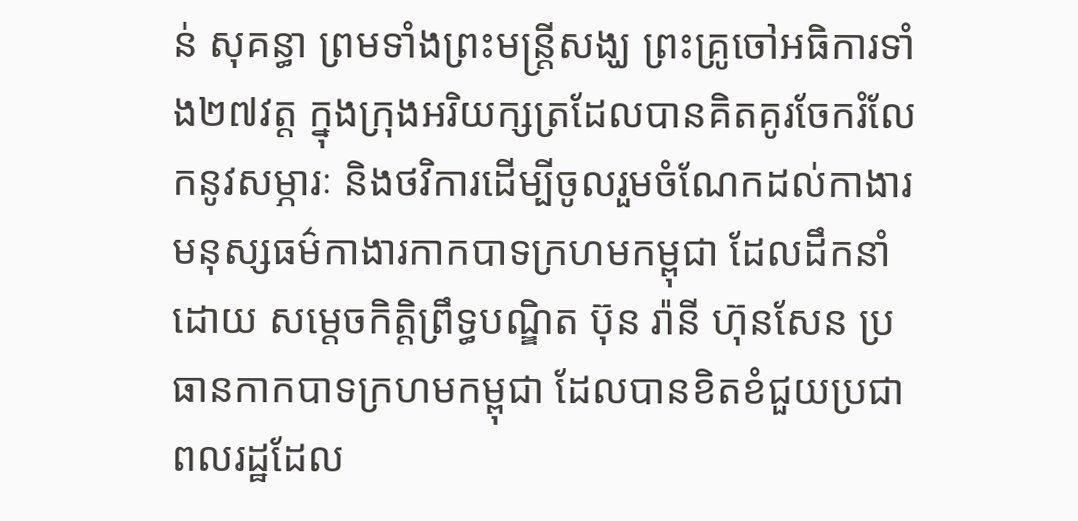ន់ សុគន្ធា ព្រមទាំងព្រះមន្រ្តីសង្ឃ ព្រះគ្រូចៅអធិការទាំង២៧វត្ត ក្នុងក្រុងអរិយក្សត្រដែលបានគិតគូរចែករំលែកនូវសម្ភារៈ និងថវិការដើម្បីចូលរួមចំណែកដល់កាងារមនុស្សធម៌កាងារកាកបាទក្រហមកម្ពុជា ដែលដឹកនាំដោយ សម្តេចកិត្តិព្រឹទ្ធបណ្ឌិត ប៊ុន រ៉ានី ហ៊ុនសែន ប្រធានកាកបាទក្រហមកម្ពុជា ដែលបានខិតខំជួយប្រជាពលរដ្ឋដែល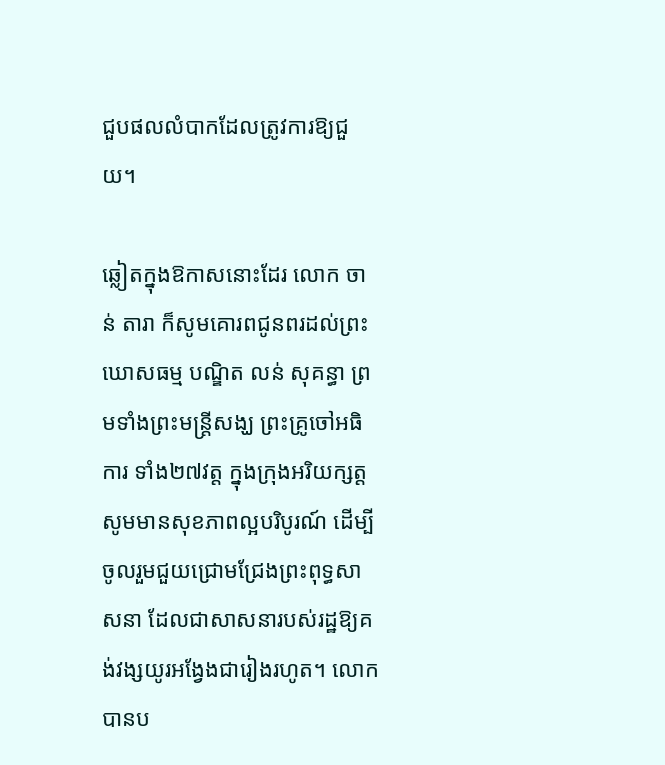ជួបផលលំបាកដែលត្រូវការឱ្យជួយ។

ឆ្លៀតក្នុងឱកាសនោះដែរ លោក ចាន់ តារា ក៏សូមគោរពជូនពរដល់ព្រះឃោសធម្ម បណ្ឌិត លន់ សុគន្ធា ព្រមទាំងព្រះមន្រ្តីសង្ឃ ព្រះគ្រូចៅអធិការ ទាំង២៧វត្ត ក្នុងក្រុងអរិយក្សត្ត សូមមានសុខភាពល្អបរិបូរណ៍ ដើម្បីចូលរួមជួយជ្រោមជ្រែងព្រះពុទ្ធសាសនា ដែលជាសាសនារបស់រដ្ឋឱ្យគង់វង្សយូរអង្វែងជារៀងរហូត។ លោកបានប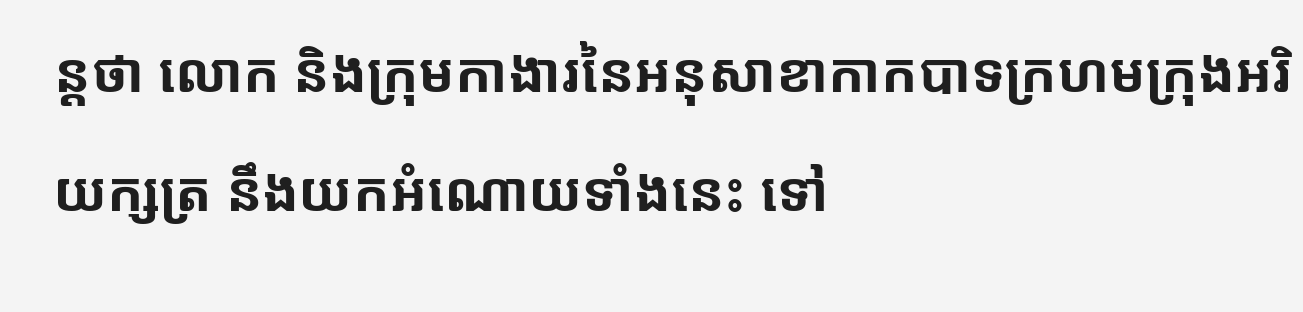ន្តថា លោក និងក្រុមកាងារនៃអនុសាខាកាកបាទក្រហមក្រុងអរិយក្សត្រ នឹងយកអំណោយទាំងនេះ ទៅ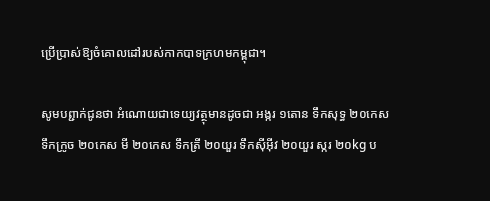ប្រើប្រាស់ឱ្យចំគោលដៅរបស់កាកបាទក្រហមកម្ពុជា។

សូមបព្ជាក់ជូនថា អំណោយជាទេយ្យវត្ថុមានដូចជា អង្ករ ១តោន ទឹកសុទ្ធ ២០កេស ទឹកក្រូច ២០កេស មី ២០កេស ទឹកត្រី ២០យួរ ទឹកសុីអុីវ ២០យួរ ស្ករ ២០kg ប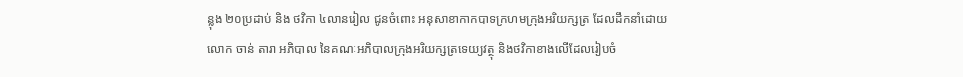ន្លុង ២០ប្រដាប់ និង ថវិកា ៤លានរៀល ជូនចំពោះ អនុសាខាកាកបាទក្រហមក្រុងអរិយក្សត្រ ដែលដឹកនាំដោយ លោក ចាន់ តារា អភិបាល នៃគណៈអភិបាលក្រុងអរិយក្សត្រទេយ្យវត្ថុ និងថវិកាខាងលើដែលរៀបចំ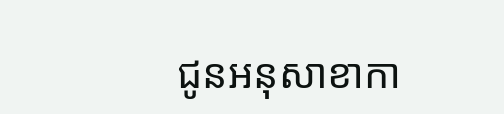ជូនអនុសាខាកា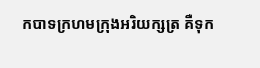កបាទក្រហមក្រុងអរិយក្សត្រ គឺទុក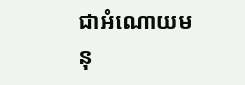ជាអំណោយមនុ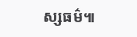ស្សធម៌៕